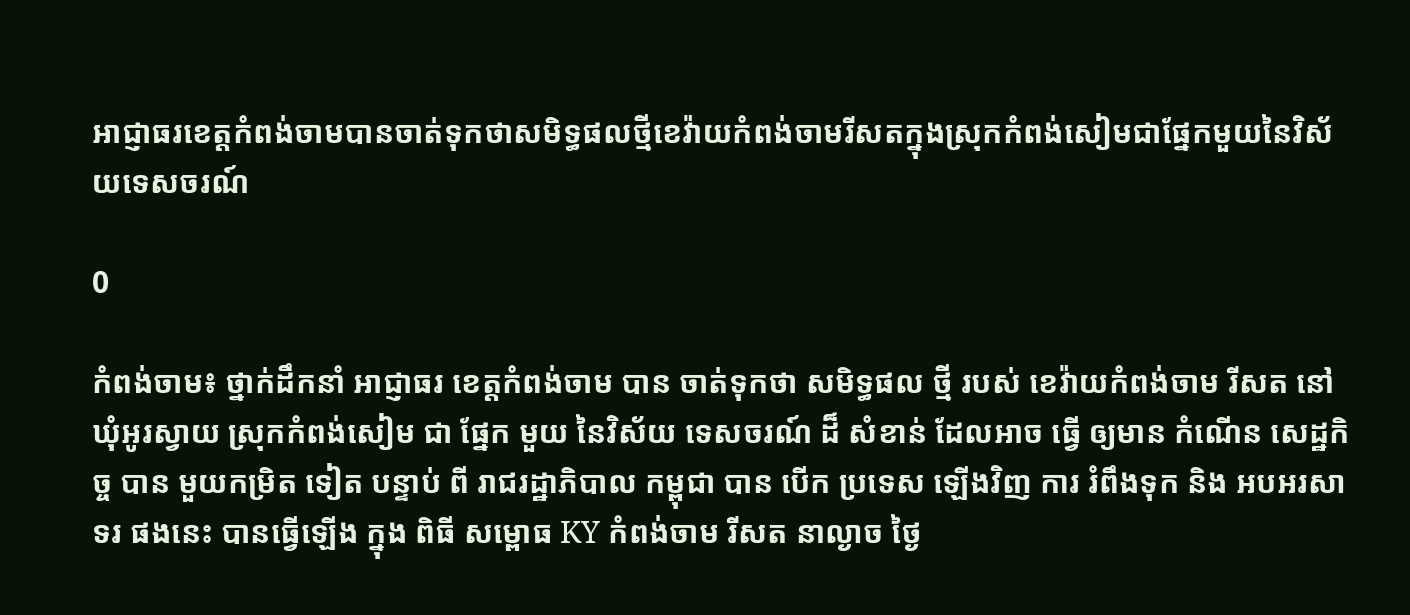អាជ្ញាធរខេត្តកំពង់ចាមបានចាត់ទុកថាសមិទ្ធផលថ្មីខេវ៉ាយកំពង់ចាមរីសតក្នុងស្រុកកំពង់សៀមជាផ្នែកមួយនៃវិស័យទេសចរណ៍

0

កំពង់ចាម៖ ថ្នាក់ដឹកនាំ អាជ្ញាធរ ខេត្តកំពង់ចាម បាន ចាត់ទុកថា សមិទ្ធផល ថ្មី របស់ ខេវ៉ាយកំពង់ចាម រីសត នៅឃុំអូរស្វាយ ស្រុកកំពង់សៀម ជា ផ្នែក មួយ នៃវិស័យ ទេសចរណ៍ ដ៏ សំខាន់ ដែលអាច ធ្វើ ឲ្យមាន កំណើន សេដ្ឋកិច្ច បាន មួយកម្រិត ទៀត បន្ទាប់ ពី រាជរដ្ឋាភិបាល កម្ពុជា បាន បេីក ប្រទេស ឡេីងវិញ ការ រំពឹងទុក និង អបអរសាទរ ផងនេះ បានធ្វេីឡេីង ក្នុង ពិធី សម្ពោធ KY កំពង់ចាម រីសត នាល្ងាច ថ្ងៃ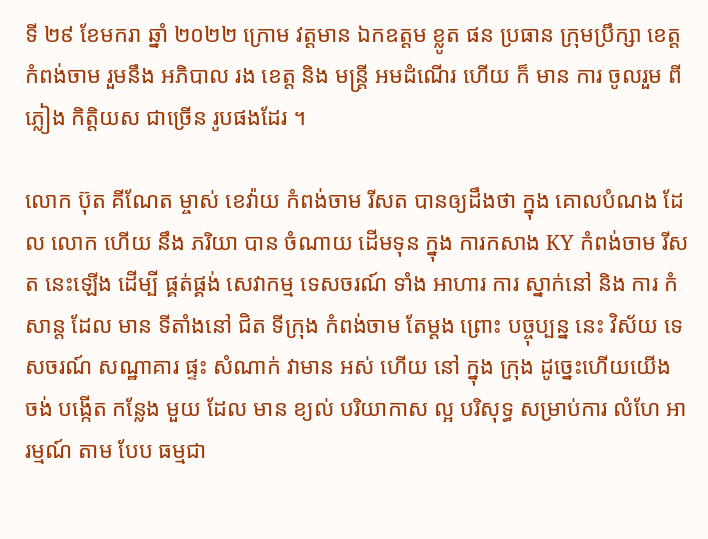ទី ២៩ ខែមករា ឆ្នាំ ២០២២ ក្រោម វត្តមាន ឯកឧត្ដម ខ្លូត ផន ប្រធាន ក្រុមប្រឹក្សា ខេត្តកំពង់ចាម រួមនឹង អភិបាល រង ខេត្ត និង មន្ត្រី អមដំណើរ ហេីយ ក៏ មាន ការ ចូលរួម ពី ភ្លៀង កិត្តិយស ជាច្រើន រូបផងដែរ ។

លោក ប៊ុត គីណែត ម្ចាស់ ខេវ៉ាយ កំពង់ចាម រីសត បានឲ្យដឹងថា ក្នុង គោលបំណង ដែល លោក ហេីយ នឹង ភរិយា បាន ចំណាយ ដេីមទុន ក្នុង ការកសាង KY កំពង់ចាម រីសត នេះឡេីង ដេីម្បី ផ្គត់ផ្គង់ សេវាកម្ម ទេសចរណ៍ ទាំង អាហារ ការ ស្នាក់នៅ និង ការ កំសាន្ត ដែល មាន ទីតាំងនៅ ជិត ទីក្រុង កំពង់ចាម តែម្ដង ព្រោះ បច្ចុប្បន្ន នេះ វិស័យ ទេសចរណ៍ សណ្ឋាគារ ផ្ទះ សំណាក់ វាមាន អស់ ហើយ នៅ ក្នុង ក្រុង ដូច្នេះហេីយយើង ចង់ បង្កើត កន្លែង មួយ ដែល មាន ខ្យល់ បរិយាកាស ល្អ បរិសុទ្ធ សម្រាប់ការ លំហែ អារម្មណ៍ តាម បែប ធម្មជា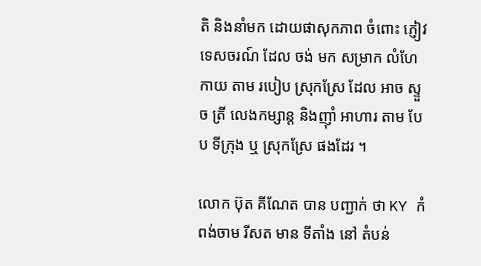តិ និងនាំមក ដោយផាសុកភាព ចំពោះ ភ្ញៀវ ទេសចរណ៍ ដែល ចង់ មក សម្រាក លំហែកាយ តាម របៀប ស្រុកស្រែ ដែល អាច ស្ទួច ត្រី លេងកម្សាន្ត និងញ៉ាំ អាហារ តាម បែប ទីក្រុង ឬ ស្រុកស្រែ ផងដែរ ។

លោក ប៊ុត គីណែត បាន បញ្ជាក់ ថា KY កំពង់ចាម រីសត មាន ទីតាំង នៅ តំបន់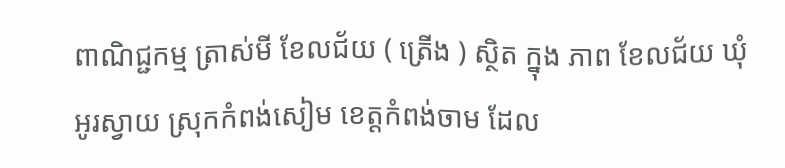ពាណិជ្ជកម្ម ត្រាស់មី ខែលជ័យ ( ត្រេីង ) ស្ថិត ក្នុង ភាព ខែលជ័យ ឃុំ អូរស្វាយ ស្រុកកំពង់សៀម ខេត្តកំពង់ចាម ដែល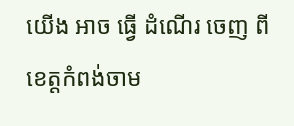យើង អាច ធ្វើ ដំណើរ ចេញ ពី ខេត្តកំពង់ចាម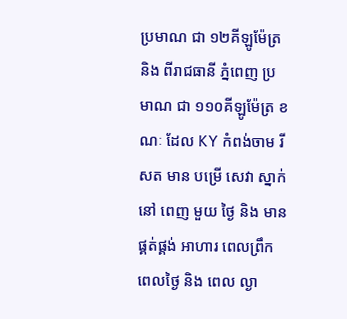ប្រមាណ ជា ១២គីឡូម៉ែត្រ និង ពីរាជធានី ភ្នំពេញ ប្រមាណ ជា ១១០គីឡូម៉ែត្រ ខណៈ ដែល KY កំពង់ចាម រីសត មាន បម្រើ សេវា ស្នាក់នៅ ពេញ មួយ ថ្ងៃ និង មាន ផ្គត់ផ្គង់ អាហារ ពេលព្រឹក ពេលថ្ងៃ និង ពេល ល្ងា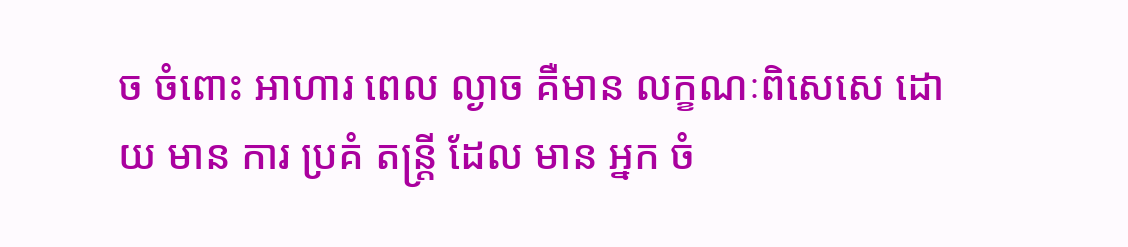ច ចំពោះ អាហារ ពេល ល្ងាច គឺមាន លក្ខណៈពិសេសេ ដោយ មាន ការ ប្រគំ តន្ត្រី ដែល មាន អ្នក ចំ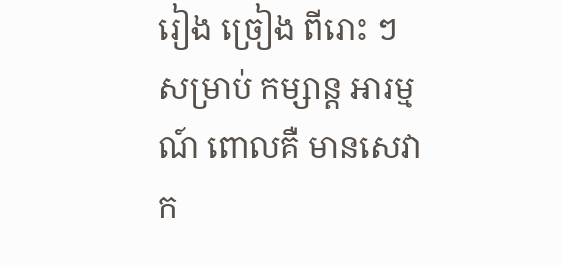រៀង ច្រៀង ពីរោះ ៗ សម្រាប់ កម្សាន្ត អារម្មណ៍ ពោលគឺ មានសេវាក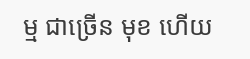ម្ម ជាច្រេីន មុខ ហើយ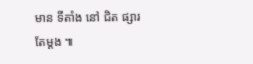មាន ទីតាំង នៅ ជិត ផ្សារ តែម្ដង ៕